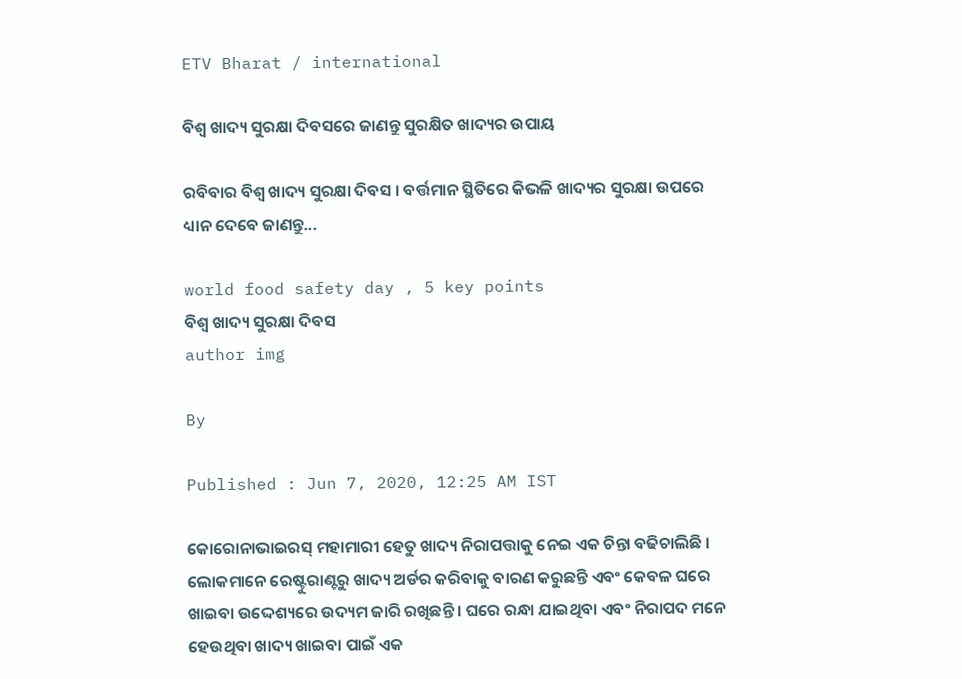ETV Bharat / international

ବିଶ୍ୱ ଖାଦ୍ୟ ସୁରକ୍ଷା ଦିବସରେ ଜାଣନ୍ତୁ ସୁରକ୍ଷିତ ଖାଦ୍ୟର ଉପାୟ

ରବିବାର ବିଶ୍ୱ ଖାଦ୍ୟ ସୁରକ୍ଷା ଦିବସ । ବର୍ତ୍ତମାନ ସ୍ଥିତିରେ କିଭଳି ଖାଦ୍ୟର ସୁରକ୍ଷା ଉପରେ ଧ୍ୟାନ ଦେବେ ଜାଣନ୍ତୁ...

world food safety day , 5 key points
ବିଶ୍ୱ ଖାଦ୍ୟ ସୁରକ୍ଷା ଦିବସ
author img

By

Published : Jun 7, 2020, 12:25 AM IST

କୋରୋନାଭାଇରସ୍ ମହାମାରୀ ହେତୁ ଖାଦ୍ୟ ନିରାପତ୍ତାକୁ ନେଇ ଏକ ଚିନ୍ତା ବଢିଚାଲିଛି । ଲୋକମାନେ ରେଷ୍ଟୁରାଣ୍ଟରୁ ଖାଦ୍ୟ ଅର୍ଡର କରିବାକୁ ବାରଣ କରୁଛନ୍ତି ଏବଂ କେବଳ ଘରେ ଖାଇବା ଉଦ୍ଦେଶ୍ୟରେ ଉଦ୍ୟମ ଜାରି ରଖିଛନ୍ତି । ଘରେ ରନ୍ଧା ଯାଇଥିବା ଏବଂ ନିରାପଦ ମନେ ହେଉଥିବା ଖାଦ୍ୟ ଖାଇବା ପାଇଁ ଏକ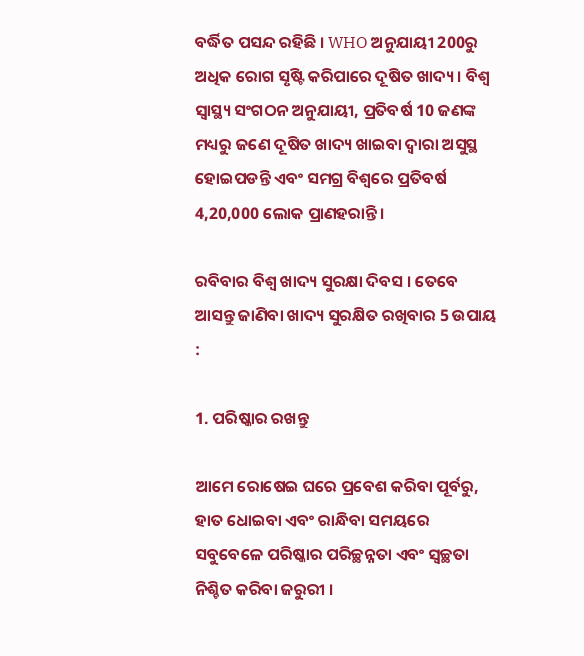ବର୍ଦ୍ଧିତ ପସନ୍ଦ ରହିଛି । WHO ଅନୁଯାୟୀ 200ରୁ ଅଧିକ ରୋଗ ସୃଷ୍ଟି କରିପାରେ ଦୂଷିତ ଖାଦ୍ୟ । ବିଶ୍ୱ ସ୍ୱାସ୍ଥ୍ୟ ସଂଗଠନ ଅନୁଯାୟୀ, ପ୍ରତିବର୍ଷ 10 ଜଣଙ୍କ ମଧ୍ୟରୁ ଜଣେ ଦୂଷିତ ଖାଦ୍ୟ ଖାଇବା ଦ୍ୱାରା ଅସୁସ୍ଥ ହୋଇପଡନ୍ତି ଏବଂ ସମଗ୍ର ବିଶ୍ୱରେ ପ୍ରତିବର୍ଷ 4,20,000 ଲୋକ ପ୍ରାଣହରାନ୍ତି।

ରବିବାର ବିଶ୍ବ ଖାଦ୍ୟ ସୁରକ୍ଷା ଦିବସ । ତେବେ ଆସନ୍ତୁ ଜାଣିବା ଖାଦ୍ୟ ସୁରକ୍ଷିତ ରଖିବାର 5 ଉପାୟ :

1. ପରିଷ୍କାର ରଖନ୍ତୁ

ଆମେ ରୋଷେଇ ଘରେ ପ୍ରବେଶ କରିବା ପୂର୍ବରୁ, ହାତ ଧୋଇବା ଏବଂ ରାନ୍ଧିବା ସମୟରେ ସବୁବେଳେ ପରିଷ୍କାର ପରିଚ୍ଛନ୍ନତା ଏବଂ ସ୍ୱଚ୍ଛତା ନିଶ୍ଚିତ କରିବା ଜରୁରୀ ।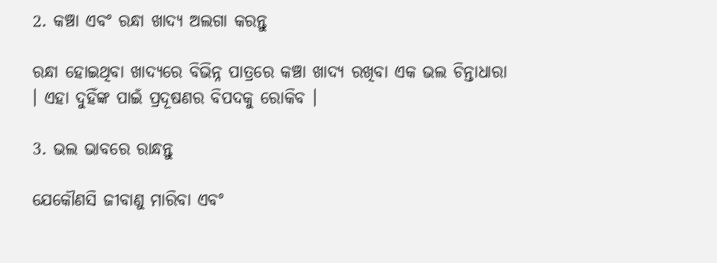2. କଞ୍ଚା ଏବଂ ରନ୍ଧା ଖାଦ୍ୟ ଅଲଗା କରନ୍ତୁ

ରନ୍ଧା ହୋଇଥିବା ଖାଦ୍ୟରେ ବିଭିନ୍ନ ପାତ୍ରରେ କଞ୍ଚା ଖାଦ୍ୟ ରଖିବା ଏକ ଭଲ ଚିନ୍ତାଧାରା । ଏହା ଦୁହିଁଙ୍କ ପାଇଁ ପ୍ରଦୂଷଣର ବିପଦକୁ ରୋକିବ ।

3. ଭଲ ଭାବରେ ରାନ୍ଧନ୍ତୁ

ଯେକୌଣସି ଜୀବାଣୁ ମାରିବା ଏବଂ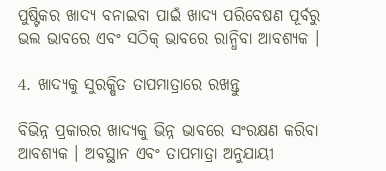ପୁଷ୍ଟିକର ଖାଦ୍ୟ ବନାଇବା ପାଇଁ ଖାଦ୍ୟ ପରିବେଷଣ ପୂର୍ବରୁ ଭଲ ଭାବରେ ଏବଂ ସଠିକ୍ ଭାବରେ ରାନ୍ଧିବା ଆବଶ୍ୟକ ।

4. ଖାଦ୍ୟକୁ ସୁରକ୍ଷିତ ତାପମାତ୍ରାରେ ରଖନ୍ତୁ

ବିଭିନ୍ନ ପ୍ରକାରର ଖାଦ୍ୟକୁ ଭିନ୍ନ ଭାବରେ ସଂରକ୍ଷଣ କରିବା ଆବଶ୍ୟକ । ଅବସ୍ଥାନ ଏବଂ ତାପମାତ୍ରା ଅନୁଯାୟୀ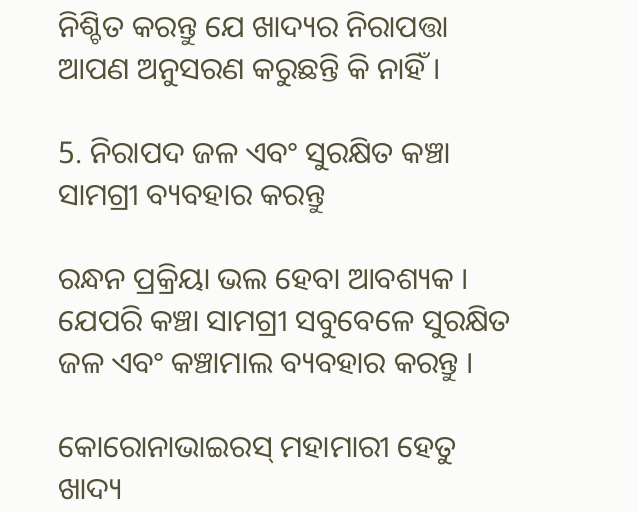ନିଶ୍ଚିତ କରନ୍ତୁ ଯେ ଖାଦ୍ୟର ନିରାପତ୍ତା ଆପଣ ଅନୁସରଣ କରୁଛନ୍ତି କି ନାହିଁ ।

5. ନିରାପଦ ଜଳ ଏବଂ ସୁରକ୍ଷିତ କଞ୍ଚା ସାମଗ୍ରୀ ବ୍ୟବହାର କରନ୍ତୁ

ରନ୍ଧନ ପ୍ରକ୍ରିୟା ଭଲ ହେବା ଆବଶ୍ୟକ । ଯେପରି କଞ୍ଚା ସାମଗ୍ରୀ ସବୁବେଳେ ସୁରକ୍ଷିତ ଜଳ ଏବଂ କଞ୍ଚାମାଲ ବ୍ୟବହାର କରନ୍ତୁ ।

କୋରୋନାଭାଇରସ୍ ମହାମାରୀ ହେତୁ ଖାଦ୍ୟ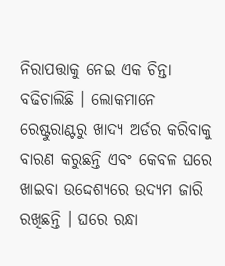ନିରାପତ୍ତାକୁ ନେଇ ଏକ ଚିନ୍ତା ବଢିଚାଲିଛି । ଲୋକମାନେ ରେଷ୍ଟୁରାଣ୍ଟରୁ ଖାଦ୍ୟ ଅର୍ଡର କରିବାକୁ ବାରଣ କରୁଛନ୍ତି ଏବଂ କେବଳ ଘରେ ଖାଇବା ଉଦ୍ଦେଶ୍ୟରେ ଉଦ୍ୟମ ଜାରି ରଖିଛନ୍ତି । ଘରେ ରନ୍ଧା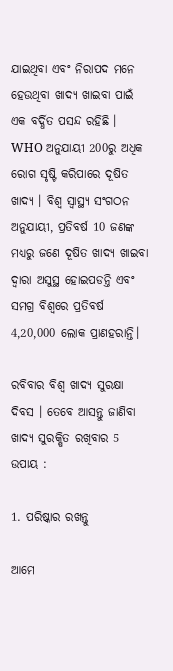ଯାଇଥିବା ଏବଂ ନିରାପଦ ମନେ ହେଉଥିବା ଖାଦ୍ୟ ଖାଇବା ପାଇଁ ଏକ ବର୍ଦ୍ଧିତ ପସନ୍ଦ ରହିଛି । WHO ଅନୁଯାୟୀ 200ରୁ ଅଧିକ ରୋଗ ସୃଷ୍ଟି କରିପାରେ ଦୂଷିତ ଖାଦ୍ୟ । ବିଶ୍ୱ ସ୍ୱାସ୍ଥ୍ୟ ସଂଗଠନ ଅନୁଯାୟୀ, ପ୍ରତିବର୍ଷ 10 ଜଣଙ୍କ ମଧ୍ୟରୁ ଜଣେ ଦୂଷିତ ଖାଦ୍ୟ ଖାଇବା ଦ୍ୱାରା ଅସୁସ୍ଥ ହୋଇପଡନ୍ତି ଏବଂ ସମଗ୍ର ବିଶ୍ୱରେ ପ୍ରତିବର୍ଷ 4,20,000 ଲୋକ ପ୍ରାଣହରାନ୍ତି।

ରବିବାର ବିଶ୍ବ ଖାଦ୍ୟ ସୁରକ୍ଷା ଦିବସ । ତେବେ ଆସନ୍ତୁ ଜାଣିବା ଖାଦ୍ୟ ସୁରକ୍ଷିତ ରଖିବାର 5 ଉପାୟ :

1. ପରିଷ୍କାର ରଖନ୍ତୁ

ଆମେ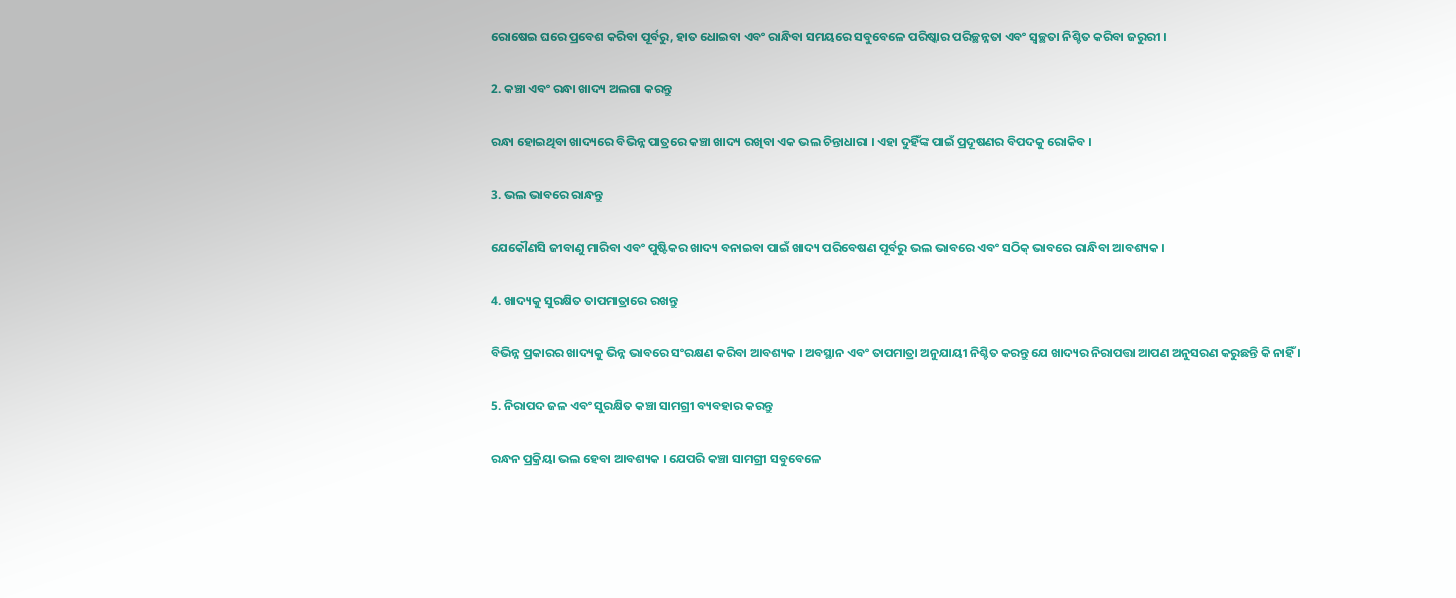ରୋଷେଇ ଘରେ ପ୍ରବେଶ କରିବା ପୂର୍ବରୁ, ହାତ ଧୋଇବା ଏବଂ ରାନ୍ଧିବା ସମୟରେ ସବୁବେଳେ ପରିଷ୍କାର ପରିଚ୍ଛନ୍ନତା ଏବଂ ସ୍ୱଚ୍ଛତା ନିଶ୍ଚିତ କରିବା ଜରୁରୀ ।

2. କଞ୍ଚା ଏବଂ ରନ୍ଧା ଖାଦ୍ୟ ଅଲଗା କରନ୍ତୁ

ରନ୍ଧା ହୋଇଥିବା ଖାଦ୍ୟରେ ବିଭିନ୍ନ ପାତ୍ରରେ କଞ୍ଚା ଖାଦ୍ୟ ରଖିବା ଏକ ଭଲ ଚିନ୍ତାଧାରା । ଏହା ଦୁହିଁଙ୍କ ପାଇଁ ପ୍ରଦୂଷଣର ବିପଦକୁ ରୋକିବ ।

3. ଭଲ ଭାବରେ ରାନ୍ଧନ୍ତୁ

ଯେକୌଣସି ଜୀବାଣୁ ମାରିବା ଏବଂ ପୁଷ୍ଟିକର ଖାଦ୍ୟ ବନାଇବା ପାଇଁ ଖାଦ୍ୟ ପରିବେଷଣ ପୂର୍ବରୁ ଭଲ ଭାବରେ ଏବଂ ସଠିକ୍ ଭାବରେ ରାନ୍ଧିବା ଆବଶ୍ୟକ ।

4. ଖାଦ୍ୟକୁ ସୁରକ୍ଷିତ ତାପମାତ୍ରାରେ ରଖନ୍ତୁ

ବିଭିନ୍ନ ପ୍ରକାରର ଖାଦ୍ୟକୁ ଭିନ୍ନ ଭାବରେ ସଂରକ୍ଷଣ କରିବା ଆବଶ୍ୟକ । ଅବସ୍ଥାନ ଏବଂ ତାପମାତ୍ରା ଅନୁଯାୟୀ ନିଶ୍ଚିତ କରନ୍ତୁ ଯେ ଖାଦ୍ୟର ନିରାପତ୍ତା ଆପଣ ଅନୁସରଣ କରୁଛନ୍ତି କି ନାହିଁ ।

5. ନିରାପଦ ଜଳ ଏବଂ ସୁରକ୍ଷିତ କଞ୍ଚା ସାମଗ୍ରୀ ବ୍ୟବହାର କରନ୍ତୁ

ରନ୍ଧନ ପ୍ରକ୍ରିୟା ଭଲ ହେବା ଆବଶ୍ୟକ । ଯେପରି କଞ୍ଚା ସାମଗ୍ରୀ ସବୁବେଳେ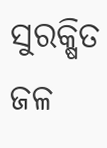ସୁରକ୍ଷିତ ଜଳ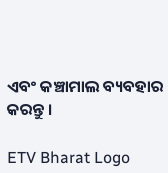ଏବଂ କଞ୍ଚାମାଲ ବ୍ୟବହାର କରନ୍ତୁ ।

ETV Bharat Logo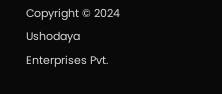Copyright © 2024 Ushodaya Enterprises Pvt.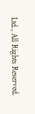Ltd., All Rights Reserved.